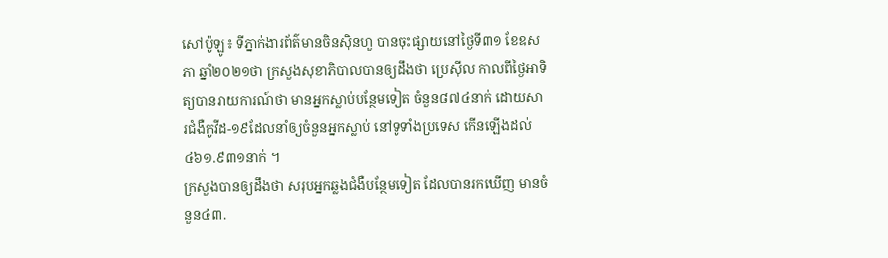សៅប៉ូឡូ៖ ទីភ្នាក់ងារព័ត៌មានចិនស៊ិនហួ បានចុះផ្សាយនៅថ្ងៃទី៣១ ខែឧសភា ឆ្នាំ២០២១ថា ក្រសួងសុខាភិបាលបានឲ្យដឹងថា ប្រេស៊ីល កាលពីថ្ងៃអាទិត្យបានរាយការណ៍ថា មានអ្នកស្លាប់បន្ថែមទៀត ចំនួន៨៧៤នាក់ ដោយសារជំងឺកូវីដ-១៩ដែលនាំឲ្យចំនួនអ្នកស្លាប់ នៅទូទាំងប្រទេស កើនឡើងដល់ ៤៦១.៩៣១នាក់ ។
ក្រសួងបានឲ្យដឹងថា សរុបអ្នកឆ្លងជំងឺបន្ថែមទៀត ដែលបានរកឃើញ មានចំនួន៤៣.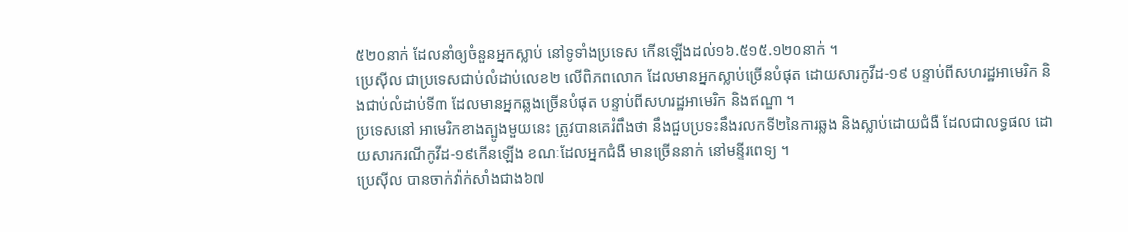៥២០នាក់ ដែលនាំឲ្យចំនួនអ្នកស្លាប់ នៅទូទាំងប្រទេស កើនឡើងដល់១៦.៥១៥.១២០នាក់ ។
ប្រេស៊ីល ជាប្រទេសជាប់លំដាប់លេខ២ លើពិភពលោក ដែលមានអ្នកស្លាប់ច្រើនបំផុត ដោយសារកូវីដ-១៩ បន្ទាប់ពីសហរដ្ឋអាមេរិក និងជាប់លំដាប់ទី៣ ដែលមានអ្នកឆ្លងច្រើនបំផុត បន្ទាប់ពីសហរដ្ឋអាមេរិក និងឥណ្ឌា ។
ប្រទេសនៅ អាមេរិកខាងត្បូងមួយនេះ ត្រូវបានគេរំពឹងថា នឹងជួបប្រទះនឹងរលកទី២នៃការឆ្លង និងស្លាប់ដោយជំងឺ ដែលជាលទ្ធផល ដោយសារករណីកូវីដ-១៩កើនឡើង ខណៈដែលអ្នកជំងឺ មានច្រើននាក់ នៅមន្ទីរពេទ្យ ។
ប្រេស៊ីល បានចាក់វ៉ាក់សាំងជាង៦៧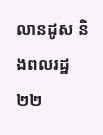លានដូស និងពលរដ្ឋ២២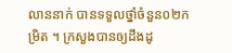លាននាក់ បានទទួលថ្នាំចំនួន០២កម្រិត ។ ក្រសួងបានឲ្យដឹងដូ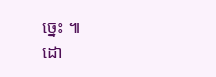ច្នេះ ៕
ដោ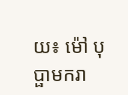យ៖ ម៉ៅ បុប្ផាមករា